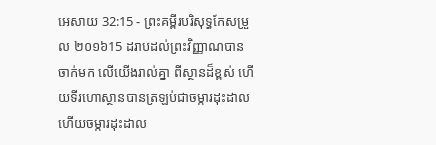អេសាយ 32:15 - ព្រះគម្ពីរបរិសុទ្ធកែសម្រួល ២០១៦15 ដរាបដល់ព្រះវិញ្ញាណបានចាក់មក លើយើងរាល់គ្នា ពីស្ថានដ៏ខ្ពស់ ហើយទីរហោស្ថានបានត្រឡប់ជាចម្ការដុះដាល ហើយចម្ការដុះដាល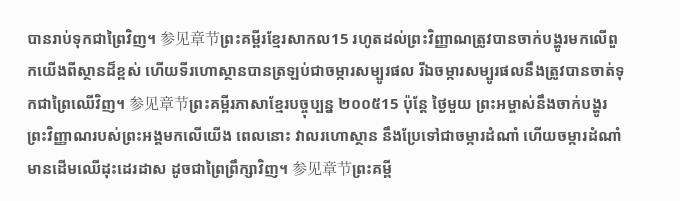បានរាប់ទុកជាព្រៃវិញ។ 参见章节ព្រះគម្ពីរខ្មែរសាកល15 រហូតដល់ព្រះវិញ្ញាណត្រូវបានចាក់បង្ហូរមកលើពួកយើងពីស្ថានដ៏ខ្ពស់ ហើយទីរហោស្ថានបានត្រឡប់ជាចម្ការសម្បូរផល រីឯចម្ការសម្បូរផលនឹងត្រូវបានចាត់ទុកជាព្រៃឈើវិញ។ 参见章节ព្រះគម្ពីរភាសាខ្មែរបច្ចុប្បន្ន ២០០៥15 ប៉ុន្តែ ថ្ងៃមួយ ព្រះអម្ចាស់នឹងចាក់បង្ហូរ ព្រះវិញ្ញាណរបស់ព្រះអង្គមកលើយើង ពេលនោះ វាលរហោស្ថាន នឹងប្រែទៅជាចម្ការដំណាំ ហើយចម្ការដំណាំមានដើមឈើដុះដេរដាស ដូចជាព្រៃព្រឹក្សាវិញ។ 参见章节ព្រះគម្ពី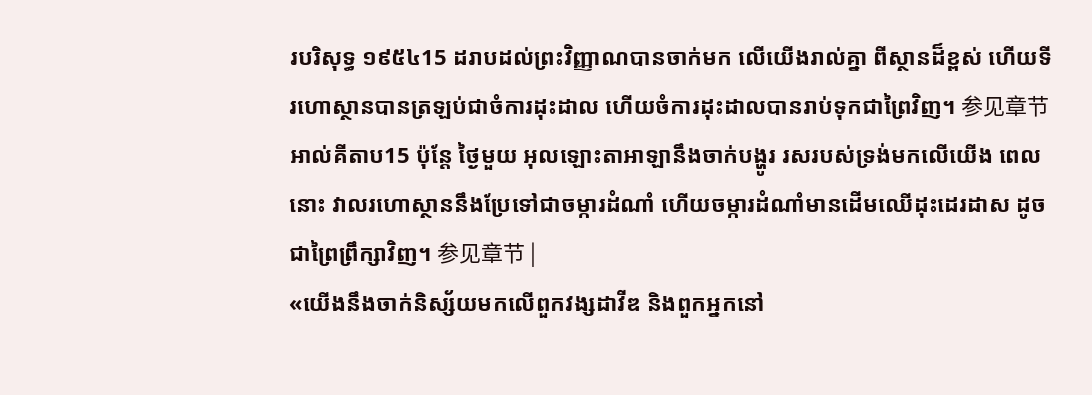របរិសុទ្ធ ១៩៥៤15 ដរាបដល់ព្រះវិញ្ញាណបានចាក់មក លើយើងរាល់គ្នា ពីស្ថានដ៏ខ្ពស់ ហើយទីរហោស្ថានបានត្រឡប់ជាចំការដុះដាល ហើយចំការដុះដាលបានរាប់ទុកជាព្រៃវិញ។ 参见章节អាល់គីតាប15 ប៉ុន្តែ ថ្ងៃមួយ អុលឡោះតាអាឡានឹងចាក់បង្ហូរ រសរបស់ទ្រង់មកលើយើង ពេលនោះ វាលរហោស្ថាននឹងប្រែទៅជាចម្ការដំណាំ ហើយចម្ការដំណាំមានដើមឈើដុះដេរដាស ដូចជាព្រៃព្រឹក្សាវិញ។ 参见章节 |
«យើងនឹងចាក់និស្ស័យមកលើពួកវង្សដាវីឌ និងពួកអ្នកនៅ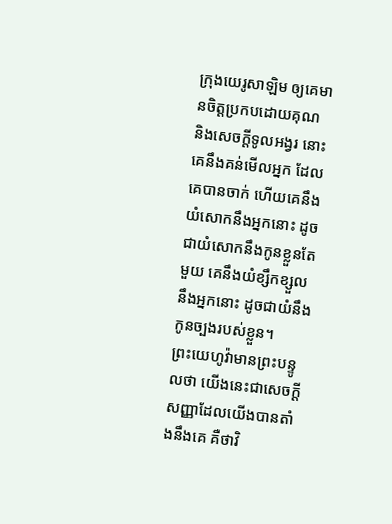ក្រុងយេរូសាឡិម ឲ្យគេមានចិត្តប្រកបដោយគុណ និងសេចក្ដីទូលអង្វរ នោះគេនឹងគន់មើលអ្នក ដែលគេបានចាក់ ហើយគេនឹងយំសោកនឹងអ្នកនោះ ដូចជាយំសោកនឹងកូនខ្លួនតែមួយ គេនឹងយំខ្សឹកខ្សួលនឹងអ្នកនោះ ដូចជាយំនឹងកូនច្បងរបស់ខ្លួន។
ព្រះយេហូវ៉ាមានព្រះបន្ទូលថា យើងនេះជាសេចក្ដីសញ្ញាដែលយើងបានតាំងនឹងគេ គឺថាវិ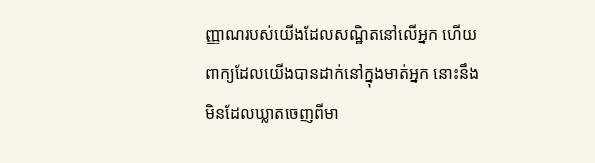ញ្ញាណរបស់យើងដែលសណ្ឋិតនៅលើអ្នក ហើយពាក្យដែលយើងបានដាក់នៅក្នុងមាត់អ្នក នោះនឹងមិនដែលឃ្លាតចេញពីមា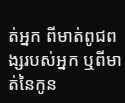ត់អ្នក ពីមាត់ពូជពង្សរបស់អ្នក ឬពីមាត់នៃកូន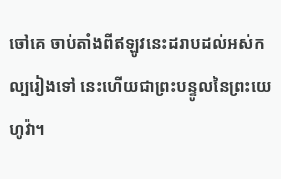ចៅគេ ចាប់តាំងពីឥឡូវនេះដរាបដល់អស់កល្បរៀងទៅ នេះហើយជាព្រះបន្ទូលនៃព្រះយេហូវ៉ា។